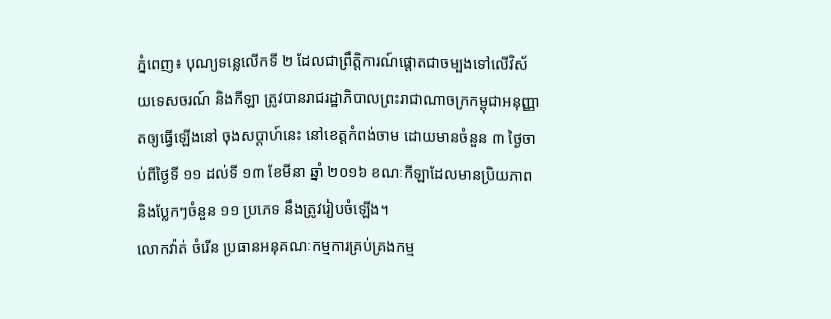ភ្នំពេញ៖ បុណ្យទន្លេលើកទី ២ ដែលជាព្រឹត្តិការណ៍ផ្តោតជាចម្បងទៅលើវិស័យទេសចរណ៍ និងកីឡា ត្រូវបានរាជរដ្ឋាភិបាលព្រះរាជាណាចក្រកម្ពុជាអនុញ្ញាតឲ្យធ្វើឡើងនៅ ចុងសប្តាហ៍នេះ នៅខេត្តកំពង់ចាម ដោយមានចំនួន ៣ ថ្ងៃចាប់ពីថ្ងៃទី ១១ ដល់ទី ១៣ ខែមីនា ឆ្នាំ ២០១៦ ខណៈកីឡាដែលមានប្រិយភាព និងប្លែកៗចំនួន ១១ ប្រភេទ នឹងត្រូវរៀបចំឡើង។
លោកវ៉ាត់ ចំរើន ប្រធានអនុគណៈកម្មការគ្រប់គ្រងកម្ម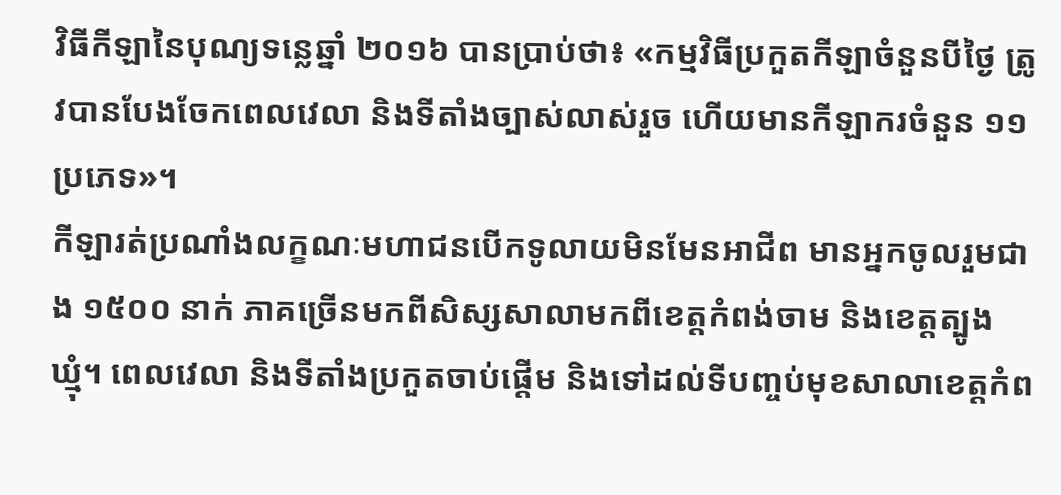វិធីកីឡានៃបុណ្យទន្លេឆ្នាំ ២០១៦ បានប្រាប់ថា៖ «កម្មវិធីប្រកួតកីឡាចំនួនបីថ្ងៃ ត្រូវបានបែងចែកពេលវេលា និងទីតាំងច្បាស់លាស់រួច ហើយមានកីឡាករចំនួន ១១ ប្រភេទ»។
កីឡារត់ប្រណាំងលក្ខណៈមហាជនបើកទូលាយមិនមែនអាជីព មានអ្នកចូលរួមជាង ១៥០០ នាក់ ភាគច្រើនមកពីសិស្សសាលាមកពីខេត្តកំពង់ចាម និងខេត្តត្បូងឃ្មុំ។ ពេលវេលា និងទីតាំងប្រកួតចាប់ផ្តើម និងទៅដល់ទីបញ្ចប់មុខសាលាខេត្តកំព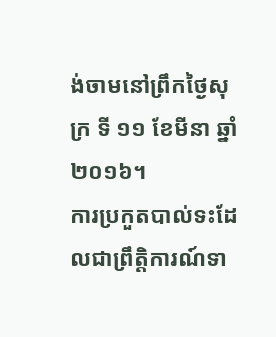ង់ចាមនៅព្រឹកថ្ងៃសុក្រ ទី ១១ ខែមីនា ឆ្នាំ ២០១៦។
ការប្រកួតបាល់ទះដែលជាព្រឹត្តិការណ៍ទា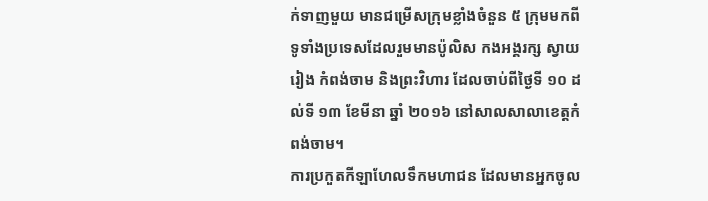ក់ទាញមួយ មានជម្រើសក្រុមខ្លាំងចំនួន ៥ ក្រុមមកពីទូទាំងប្រទេសដែលរួមមានប៉ូលិស កងអង្គរក្ស ស្វាយរៀង កំពង់ចាម និងព្រះវិហារ ដែលចាប់ពីថ្ងៃទី ១០ ដល់ទី ១៣ ខែមីនា ឆ្នាំ ២០១៦ នៅសាលសាលាខេត្តកំពង់ចាម។
ការប្រកួតកីឡាហែលទឹកមហាជន ដែលមានអ្នកចូល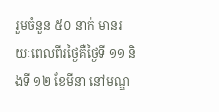រួមចំនួន ៥០ នាក់ មានរយៈពេលពីរថ្ងៃគឺថ្ងៃទី ១១ និងទី ១២ ខែមីនា នៅមណ្ឌ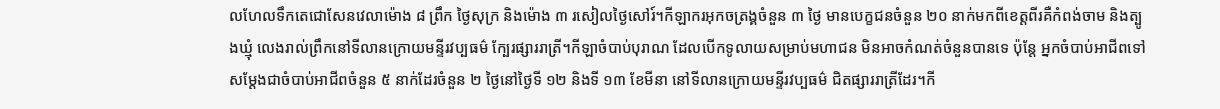លហែលទឹកតេជោសែនវេលាម៉ោង ៨ ព្រឹក ថ្ងៃសុក្រ និងម៉ោង ៣ រសៀលថ្ងៃសៅរ៍។កីឡាករអុកចត្រង្គចំនួន ៣ ថ្ងៃ មានបេក្ខជនចំនួន ២០ នាក់មកពីខេត្តពីរគឺកំពង់ចាម និងត្បូងឃ្មុំ លេងរាល់ព្រឹកនៅទីលានក្រោយមន្ទីរវប្បធម៌ ក្បែរផ្សាររាត្រី។កីឡាចំបាប់បុរាណ ដែលបើកទូលាយសម្រាប់មហាជន មិនអាចកំណត់ចំនួនបានទេ ប៉ុន្តែ អ្នកចំបាប់អាជីពទៅសម្តែងជាចំបាប់អាជីពចំនួន ៥ នាក់ដែរចំនួន ២ ថ្ងៃនៅថ្ងៃទី ១២ និងទី ១៣ ខែមីនា នៅទីលានក្រោយមន្ទីរវប្បធម៌ ជិតផ្សាររាត្រីដែរ។កី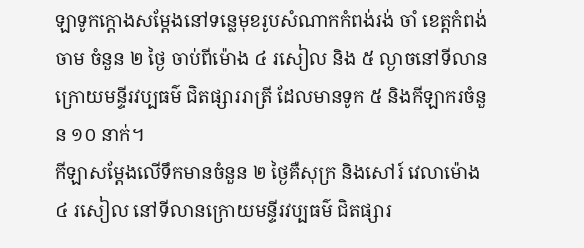ឡាទូកក្តោងសម្តែងនៅទន្លេមុខរូបសំណាកកំពង់រង់ ចាំ ខេត្តកំពង់ចាម ចំនួន ២ ថ្ងៃ ចាប់ពីម៉ោង ៤ រសៀល និង ៥ ល្ងាចនៅទីលានក្រោយមន្ទីរវប្បធម៌ ជិតផ្សាររាត្រី ដែលមានទូក ៥ និងកីឡាករចំនួន ១០ នាក់។
កីឡាសម្តែងលើទឹកមានចំនួន ២ ថ្ងៃគឺសុក្រ និងសៅរ៍ វេលាម៉ោង ៤ រសៀល នៅទីលានក្រោយមន្ទីរវប្បធម៌ ជិតផ្សារ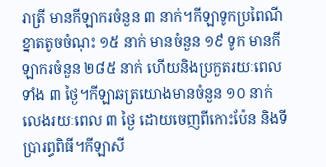រាត្រី មានកីឡាករចំនួន ៣ នាក់។កីឡាទូកប្រពៃណីខ្នាតតូចចំណុះ ១៥ នាក់ មានចំនួន ១៩ ទូក មានកីឡាករចំនួន ២៨៥ នាក់ ហើយនិងប្រកួតរយៈពេលទាំង ៣ ថ្ងៃ។កីឡាឆត្រយោងមានចំនួន ១០ នាក់ លេងរយៈពេល ៣ ថ្ងៃ ដោយចេញពីកោះប៉ែន និងទីប្រារព្ធពិធី។កីឡាសី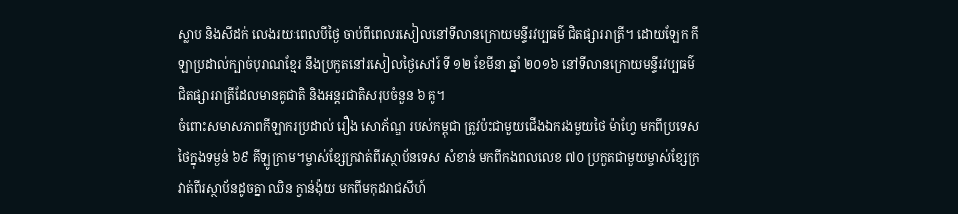ស្លាប និងសីដក់ លេងរយៈពេលបីថ្ងៃ ចាប់ពីពេលរសៀលនៅទីលានក្រោយមន្ទីរវប្បធម៌ ជិតផ្សាររាត្រី។ ដោយឡែក កីឡាប្រដាល់ក្បាច់បុរាណខ្មែរ នឹងប្រកួតនៅរសៀលថ្ងៃសៅរ៍ ទី ១២ ខែមីនា ឆ្នាំ ២០១៦ នៅទីលានក្រោយមន្ទីរវប្បធម៌ ជិតផ្សាររាត្រីដែលមានគូជាតិ និងអន្តរជាតិសរុបចំនួន ៦ គូ។
ចំពោះសមាសភាពកីឡាករប្រដាល់ រឿង សោភ័ណ្ឌ របស់កម្ពុជា ត្រូវប៉ះជាមួយជើងឯករងមួយថៃ ម៉ាហ្វែ មកពីប្រទេសថៃក្នុងទម្ងន់ ៦៩ គីឡូក្រាម។ម្ចាស់ខ្សែក្រវាត់ពីរស្ថាប័នទេស សំខាន់ មកពីកងពលលេខ ៧០ ប្រកួតជាមួយម្ចាស់ខ្សែក្រវាត់ពីរស្ថាប័នដូចគ្នា ឈិន ក្វាន់ង៉ុយ មកពីមកុដរាជសីហ៍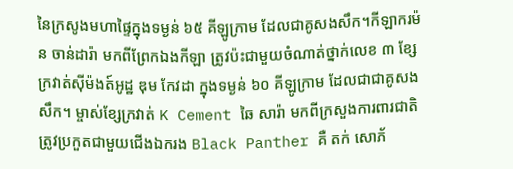នៃក្រសូងមហាផ្ទៃក្នុងទម្ងន់ ៦៥ គីឡូក្រាម ដែលជាគូសងសឹក។កីឡាករម៉ន ចាន់ដារ៉ា មកពីព្រែកឯងកីឡា ត្រូវប៉ះជាមួយចំណាត់ថ្នាក់លេខ ៣ ខ្សែក្រវាត់ស៊ីម៉ងត៍អូដ្ឋ ឌុម កែវដា ក្នុងទម្ងន់ ៦០ គីឡូក្រាម ដែលជាជាគូសងសឹក។ ម្ចាស់ខ្សែក្រវាត់ K Cement ឆៃ សារ៉ា មកពីក្រសួងការពារជាតិ ត្រូវប្រកួតជាមួយជើងឯករង Black Panther គឺ តក់ សោភ័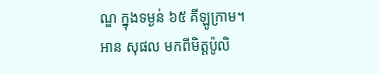ណ្ឌ ក្នុងទម្ងន់ ៦៥ គីឡូក្រាម។
អាន សុផល មកពីមិត្តប៉ូលិ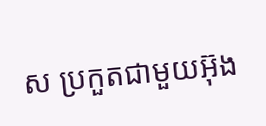ស ប្រកួតជាមួយអ៊ុង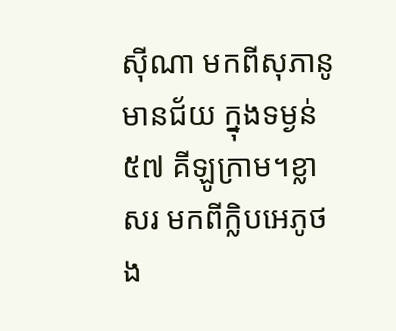ស៊ីណា មកពីសុភានូមានជ័យ ក្នុងទម្ងន់ ៥៧ គីឡូក្រាម។ខ្លា សរ មកពីក្លិបអេភូថង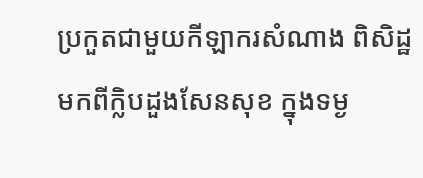ប្រកួតជាមួយកីឡាករសំណាង ពិសិដ្ឋ មកពីក្លិបដួងសែនសុខ ក្នុងទម្ង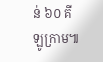ន់ ៦០ គីឡូក្រាម៕